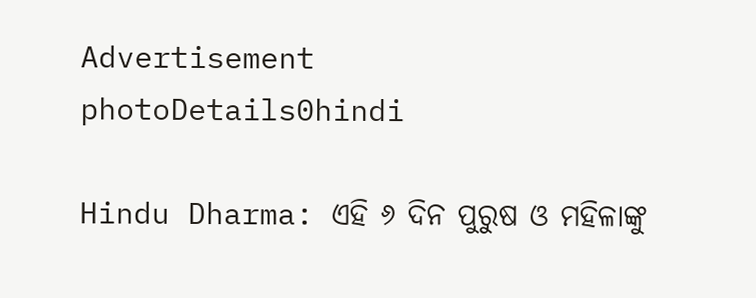Advertisement
photoDetails0hindi

Hindu Dharma: ଏହି ୬ ଦିନ ପୁରୁଷ ଓ ମହିଳାଙ୍କୁ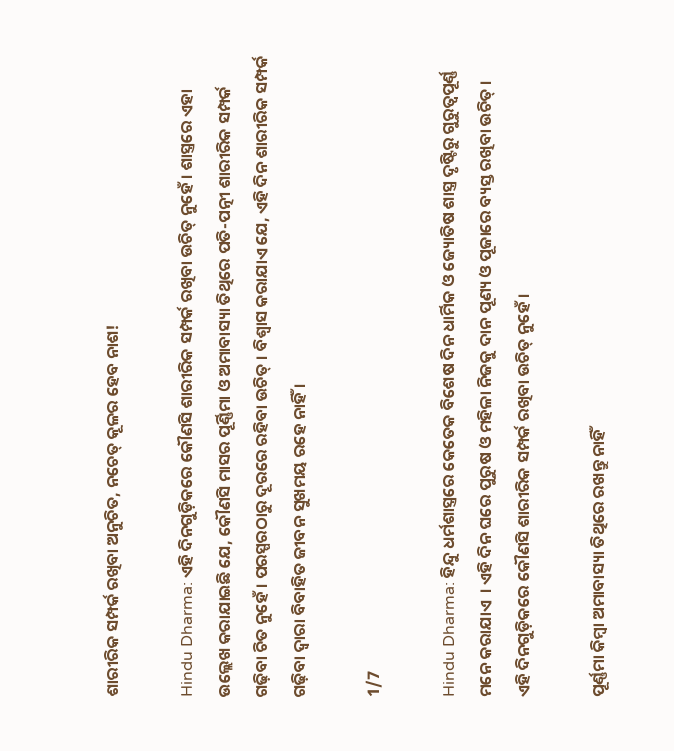ଶାରୀରିକ ସମ୍ପର୍କ ରଖିବା ଅନୁଚିତ, ନଚେତ୍ କୂଳର ହେବ ନାଶ!

Hindu Dharma: ଏହି ଦିନଗୁଡ଼ିକରେ କୌଣସି ଶାରୀରିକ ସମ୍ପର୍କ ରଖିବା ଉଚିତ୍ ନୁହେଁ । ଶାସ୍ତ୍ରରେ ଏହା ଉଲ୍ଲେଖ କରାଯାଇଛି ଯେ, କୌଣସି ମାସର ପୂର୍ଣ୍ଣିମା ଓ ଅମାବାସ୍ୟା ତିଥିରେ ପତି-ପତ୍ନୀ ଶାରୀରିକ ସମ୍ପର୍କ ଗଢ଼ିବା ଚିତ ନୁହେଁ । ପରସ୍ପରଠାରୁ ଦୂରରେ ରହିବା ଉଚିତ୍ । ବିଶ୍ୱାସ କରାଯାଏ ଯେ, ଏହି ଦିନ ଶାରୀରିକ ସମ୍ପର୍କ ଗଢ଼ିବା ଦ୍ୱାରା ବିବାହିତ ଜୀବନ ସୁଖମୟ ରହେ ନାହିଁ ।

1/7

Hindu Dharma: ହିନ୍ଦୁ ଧର୍ମଶାସ୍ତ୍ରରେ କେତେକ ବିଶେଷ ଦିନ ଧାର୍ମିକ ଓ ଜ୍ୟୋତିଷ ଶାସ୍ତ୍ର ଦୃଷ୍ଟିରୁ ଗୁରୁତ୍ୱପୂର୍ଣ୍ଣ ମନେ କରାଯାଏ  । ଏହି ଦିନ ଘରେ ପୁରୁଷ ଓ ମହିଳା ନିଜକୁ ଦାନ ପୂଣ୍ୟ ଓ ପୂଜାରେ ବ୍ୟସ୍ତ ରଖିବା ଉଚିତ୍ । ଏହି ଦିନଗୁଡ଼ିକରେ କୌଣସି ଶାରୀରିକ ସମ୍ପର୍କ ରଖିବା ଉଚିତ୍ ନୁହେଁ ।

ପୂର୍ଣ୍ଣମା କିମ୍ବା ଅମାବାସ୍ୟା ତିଥିରେ ରଖନ୍ତୁ ନାହିଁ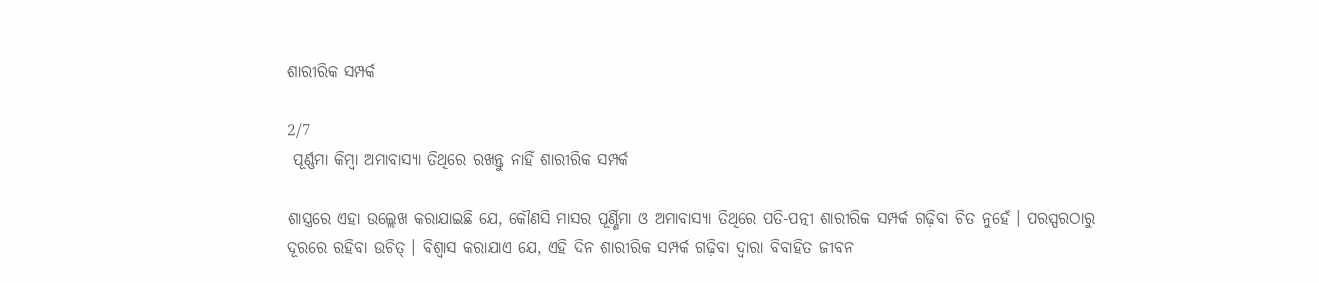ଶାରୀରିକ ସମ୍ପର୍କ

2/7
 ପୂର୍ଣ୍ଣମା କିମ୍ବା ଅମାବାସ୍ୟା ତିଥିରେ ରଖନ୍ତୁ ନାହିଁ ଶାରୀରିକ ସମ୍ପର୍କ

ଶାସ୍ତ୍ରରେ ଏହା ଉଲ୍ଲେଖ କରାଯାଇଛି ଯେ, କୌଣସି ମାସର ପୂର୍ଣ୍ଣିମା ଓ ଅମାବାସ୍ୟା ତିଥିରେ ପତି-ପତ୍ନୀ ଶାରୀରିକ ସମ୍ପର୍କ ଗଢ଼ିବା ଚିତ ନୁହେଁ । ପରସ୍ପରଠାରୁ ଦୂରରେ ରହିବା ଉଚିତ୍ । ବିଶ୍ୱାସ କରାଯାଏ ଯେ, ଏହି ଦିନ ଶାରୀରିକ ସମ୍ପର୍କ ଗଢ଼ିବା ଦ୍ୱାରା ବିବାହିତ ଜୀବନ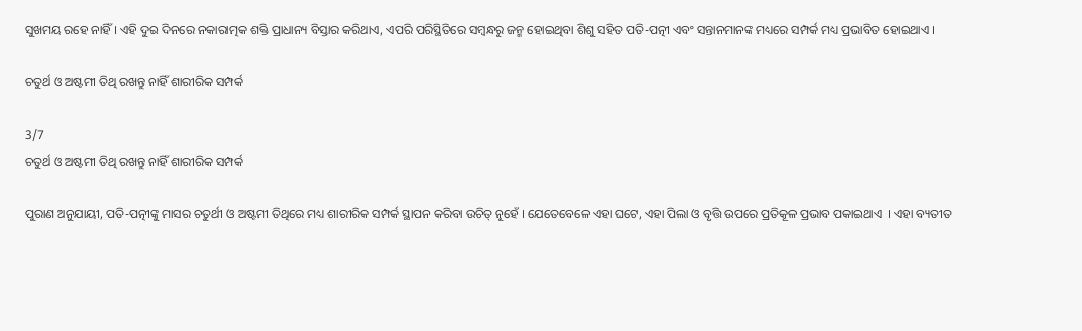ସୁଖମୟ ରହେ ନାହିଁ । ଏହି ଦୁଇ ଦିନରେ ନକାରାତ୍ମକ ଶକ୍ତି ପ୍ରାଧାନ୍ୟ ବିସ୍ତାର କରିଥାଏ, ଏପରି ପରିସ୍ଥିତିରେ ସମ୍ୱନ୍ଧରୁ ଜନ୍ମ ହୋଇଥିବା ଶିଶୁ ସହିତ ପତି-ପତ୍ନୀ ଏବଂ ସନ୍ତାନମାନଙ୍କ ମଧ୍ୟରେ ସମ୍ପର୍କ ମଧ୍ୟ ପ୍ରଭାବିତ ହୋଇଥାଏ ।

ଚତୁର୍ଥ ଓ ଅଷ୍ଟମୀ ତିଥି ରଖନ୍ତୁ ନାହିଁ ଶାରୀରିକ ସମ୍ପର୍କ

3/7
ଚତୁର୍ଥ ଓ ଅଷ୍ଟମୀ ତିଥି ରଖନ୍ତୁ ନାହିଁ ଶାରୀରିକ ସମ୍ପର୍କ

ପୁରାଣ ଅନୁଯାୟୀ, ପତି-ପତ୍ନୀଙ୍କୁ ମାସର ଚତୁର୍ଥୀ ଓ ଅଷ୍ଟମୀ ତିଥିରେ ମଧ୍ୟ ଶାରୀରିକ ସମ୍ପର୍କ ସ୍ଥାପନ କରିବା ଉଚିତ୍ ନୁହେଁ । ଯେତେବେଳେ ଏହା ଘଟେ, ଏହା ପିଲା ଓ ବୃତ୍ତି ଉପରେ ପ୍ରତିକୂଳ ପ୍ରଭାବ ପକାଇଥାଏ  । ଏହା ବ୍ୟତୀତ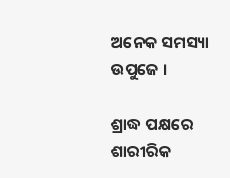ଅନେକ ସମସ୍ୟା ଉପୁଜେ ।

ଶ୍ରାଦ୍ଧ ପକ୍ଷରେ ଶାରୀରିକ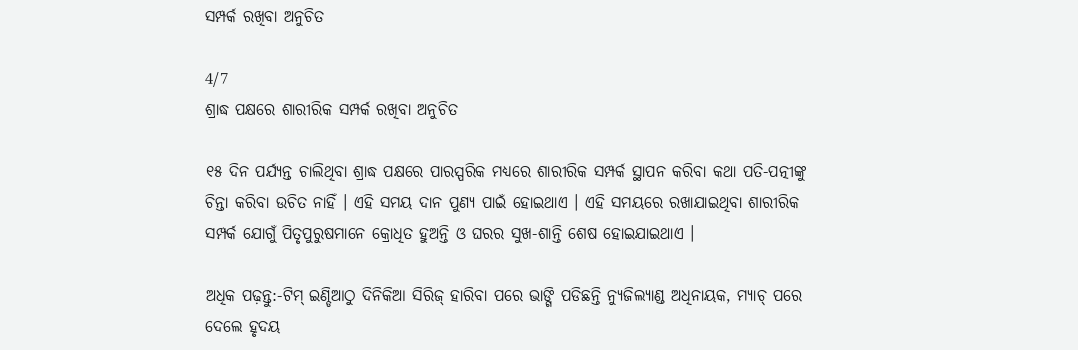ସମ୍ପର୍କ ରଖିବା ଅନୁଚିତ

4/7
ଶ୍ରାଦ୍ଧ ପକ୍ଷରେ ଶାରୀରିକ ସମ୍ପର୍କ ରଖିବା ଅନୁଚିତ

୧୫ ଦିନ ପର୍ଯ୍ୟନ୍ତ ଚାଲିଥିବା ଶ୍ରାଦ୍ଧ ପକ୍ଷରେ ପାରସ୍ପରିକ ମଧ୍ୟରେ ଶାରୀରିକ ସମ୍ପର୍କ ସ୍ଥାପନ କରିବା କଥା ପତି-ପତ୍ନୀଙ୍କୁ ଚିନ୍ତା କରିବା ଉଚିତ ନାହିଁ । ଏହି ସମୟ ଦାନ ପୁଣ୍ୟ ପାଇଁ ହୋଇଥାଏ । ଏହି ସମୟରେ ରଖାଯାଇଥିବା ଶାରୀରିକ ସମ୍ପର୍କ ଯୋଗୁଁ ପିତୃପୁରୁଷମାନେ କ୍ରୋଧିତ ହୁଅନ୍ତି ଓ ଘରର ସୁଖ-ଶାନ୍ତି ଶେଷ ହୋଇଯାଇଥାଏ ।

ଅଧିକ ପଢ଼ନ୍ତୁ:-ଟିମ୍ ଇଣ୍ଡିଆଠୁ ଦିନିକିଆ ସିରିଜ୍ ହାରିବା ପରେ ଭାଙ୍ଗି ପଡିଛନ୍ତି ନ୍ୟୁଜିଲ୍ୟାଣ୍ଡ ଅଧିନାୟକ, ମ୍ୟାଚ୍ ପରେ ଦେଲେ ହୃଦୟ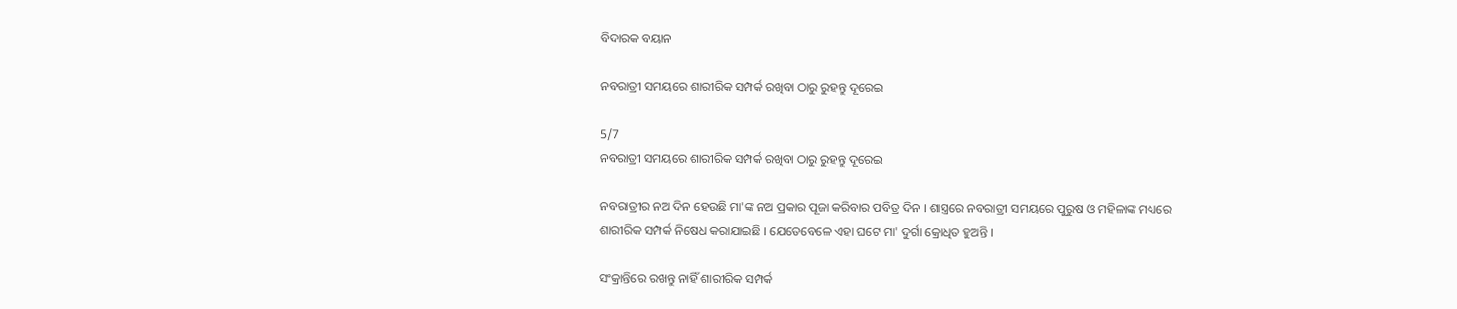ବିଦାରକ ବୟାନ

ନବରାତ୍ରୀ ସମୟରେ ଶାରୀରିକ ସମ୍ପର୍କ ରଖିବା ଠାରୁ ରୁହନ୍ତୁ ଦୂରେଇ

5/7
ନବରାତ୍ରୀ ସମୟରେ ଶାରୀରିକ ସମ୍ପର୍କ ରଖିବା ଠାରୁ ରୁହନ୍ତୁ ଦୂରେଇ

ନବରାତ୍ରୀର ନଅ ଦିନ ହେଉଛି ମା'ଙ୍କ ନଅ ପ୍ରକାର ପୂଜା କରିବାର ପବିତ୍ର ଦିନ । ଶାସ୍ତ୍ରରେ ନବରାତ୍ରୀ ସମୟରେ ପୁରୁଷ ଓ ମହିଳାଙ୍କ ମଧ୍ୟରେ ଶାରୀରିକ ସମ୍ପର୍କ ନିଷେଧ କରାଯାଇଛି । ଯେତେବେଳେ ଏହା ଘଟେ ମା' ଦୁର୍ଗା କ୍ରୋଧିତ ହୁଅନ୍ତି ।

ସଂକ୍ରାନ୍ତିରେ ରଖନ୍ତୁ ନାହିଁ ଶାରୀରିକ ସମ୍ପର୍କ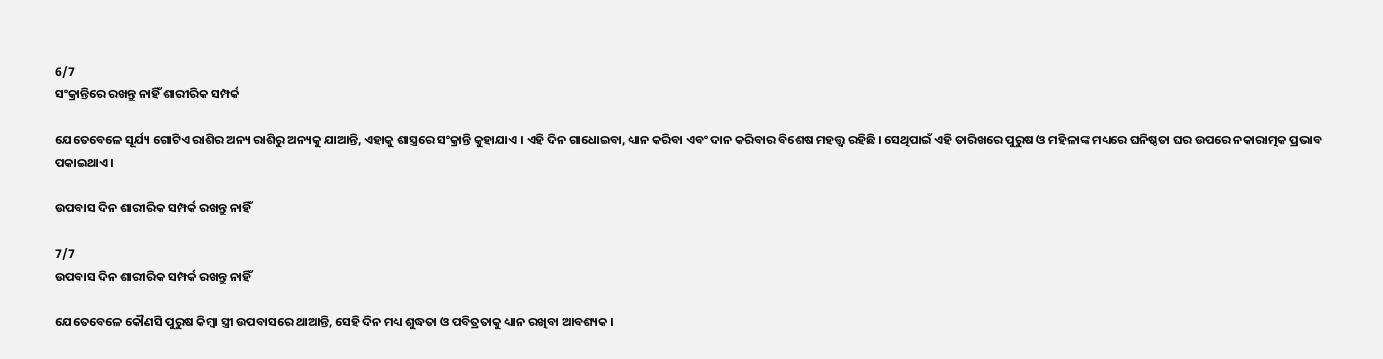6/7
ସଂକ୍ରାନ୍ତିରେ ରଖନ୍ତୁ ନାହିଁ ଶାରୀରିକ ସମ୍ପର୍କ

ଯେତେବେଳେ ସୂର୍ଯ୍ୟ ଗୋଟିଏ ରାଶିର ଅନ୍ୟ ରାଶିରୁ ଅନ୍ୟକୁ ଯାଆନ୍ତି, ଏହାକୁ ଶାସ୍ତ୍ରରେ ସଂକ୍ରାନ୍ତି କୁହାଯାଏ । ଏହି ଦିନ ଗାଧୋଇବା, ଧ୍ୟାନ କରିବା ଏବଂ ଦାନ କରିବାର ବିଶେଷ ମହତ୍ତ୍ୱ ରହିଛି । ସେଥିପାଇଁ ଏହି ତାରିଖରେ ପୁରୁଷ ଓ ମହିଳାଙ୍କ ମଧ୍ୟରେ ଘନିଷ୍ଠତା ଘର ଉପରେ ନକାରାତ୍ମକ ପ୍ରଭାବ ପକାଇଥାଏ ।

ଉପବାସ ଦିନ ଶାରୀରିକ ସମ୍ପର୍କ ରଖନ୍ତୁ ନାହିଁ

7/7
ଉପବାସ ଦିନ ଶାରୀରିକ ସମ୍ପର୍କ ରଖନ୍ତୁ ନାହିଁ

ଯେତେବେଳେ କୌଣସି ପୁରୁଷ କିମ୍ବା ସ୍ତ୍ରୀ ଉପବାସରେ ଥାଆନ୍ତି, ସେହି ଦିନ ମଧ୍ୟ ଶୁଦ୍ଧତା ଓ ପବିତ୍ରତାକୁ ଧ୍ୟାନ ରଖିବା ଆବଶ୍ୟକ ।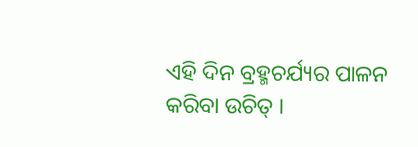ଏହି ଦିନ ବ୍ରହ୍ମଚର୍ଯ୍ୟର ପାଳନ କରିବା ଉଚିତ୍ ।